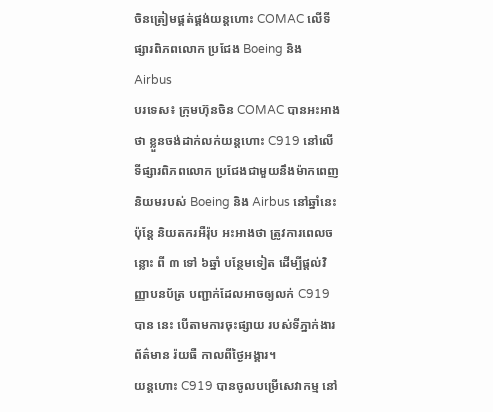ចិនត្រៀមផ្គត់ផ្គង់យន្តហោះ COMAC លើទីផ្សារពិភពលោក ប្រជែង Boeing និង Airbus
បរទេស៖ ក្រុមហ៊ុនចិន COMAC បានអះអាងថា ខ្លួនចង់ដាក់លក់យន្តហោះ C919 នៅលើទីផ្សារពិភពលោក ប្រជែងជាមួយនឹងម៉ាកពេញនិយមរបស់ Boeing និង Airbus នៅឆ្នាំនេះ ប៉ុន្តែ និយតករអឺរ៉ុប អះអាងថា ត្រូវការពេលចន្លោះ ពី ៣ ទៅ ៦ឆ្នាំ បន្ថែមទៀត ដើម្បីផ្តល់វិញ្ញាបនប័ត្រ បញ្ជាក់ដែលអាចឲ្យលក់ C919 បាន នេះ បើតាមការចុះផ្សាយ របស់ទីភ្នាក់ងារព័ត៌មាន រ៉យធឺ កាលពីថ្ងៃអង្គារ។
យន្តហោះ C919 បានចូលបម្រើសេវាកម្ម នៅ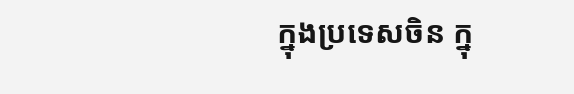ក្នុងប្រទេសចិន ក្នុ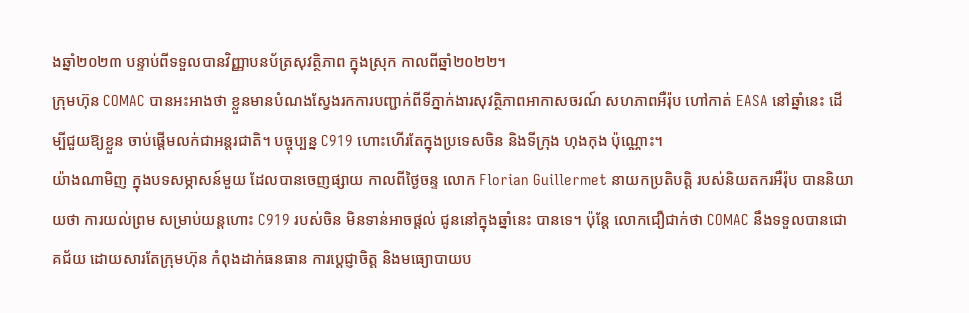ងឆ្នាំ២០២៣ បន្ទាប់ពីទទួលបានវិញ្ញាបនប័ត្រសុវត្ថិភាព ក្នុងស្រុក កាលពីឆ្នាំ២០២២។
ក្រុមហ៊ុន COMAC បានអះអាងថា ខ្លួនមានបំណងស្វែងរកការបញ្ជាក់ពីទីភ្នាក់ងារសុវត្ថិភាពអាកាសចរណ៍ សហភាពអឺរ៉ុប ហៅកាត់ EASA នៅឆ្នាំនេះ ដើម្បីជួយឱ្យខ្លួន ចាប់ផ្តើមលក់ជាអន្តរជាតិ។ បច្ចុប្បន្ន C919 ហោះហើរតែក្នុងប្រទេសចិន និងទីក្រុង ហុងកុង ប៉ុណ្ណោះ។
យ៉ាងណាមិញ ក្នុងបទសម្ភាសន៍មួយ ដែលបានចេញផ្សាយ កាលពីថ្ងៃចន្ទ លោក Florian Guillermet នាយកប្រតិបត្តិ របស់និយតករអឺរ៉ុប បាននិយាយថា ការយល់ព្រម សម្រាប់យន្តហោះ C919 របស់ចិន មិនទាន់អាចផ្តល់ ជូននៅក្នុងឆ្នាំនេះ បានទេ។ ប៉ុន្តែ លោកជឿជាក់ថា COMAC នឹងទទួលបានជោគជ័យ ដោយសារតែក្រុមហ៊ុន កំពុងដាក់ធនធាន ការប្តេជ្ញាចិត្ត និងមធ្យោបាយប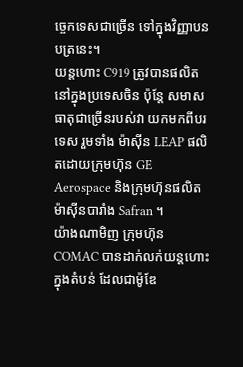ច្ចេកទេសជាច្រើន ទៅក្នុងវិញ្ញាបនបត្រនេះ។
យន្តហោះ C919 ត្រូវបានផលិត នៅក្នុងប្រទេសចិន ប៉ុន្តែ សមាសធាតុជាច្រើនរបស់វា យកមកពីបរទេស រួមទាំង ម៉ាស៊ីន LEAP ផលិតដោយក្រុមហ៊ុន GE Aerospace និងក្រុមហ៊ុនផលិតម៉ាស៊ីនបារាំង Safran ។
យ៉ាងណាមិញ ក្រុមហ៊ុន COMAC បានដាក់លក់យន្តហោះក្នុងតំបន់ ដែលជាម៉ូឌែ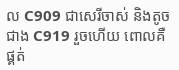ល C909 ជាសេរីចាស់ និងតូចជាង C919 រួចហើយ ពោលគឺ ផ្គត់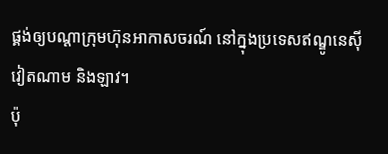ផ្គង់ឲ្យបណ្តាក្រុមហ៊ុនអាកាសចរណ៍ នៅក្នុងប្រទេសឥណ្ឌូនេស៊ី វៀតណាម និងឡាវ។
ប៉ុ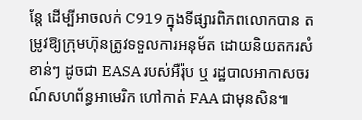ន្តែ ដើម្បីអាចលក់ C919 ក្នុងទីផ្សារពិភពលោកបាន តម្រូវឱ្យក្រុមហ៊ុនត្រូវទទួលការអនុម័ត ដោយនិយតករសំខាន់ៗ ដូចជា EASA របស់អឺរ៉ុប ឬ រដ្ឋបាលអាកាសចរណ៍សហព័ន្ធអាមេរិក ហៅកាត់ FAA ជាមុនសិន៕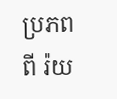ប្រភពពី រ៉យ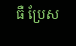ធឺ ប្រែស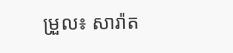ម្រួល៖ សារ៉ាត